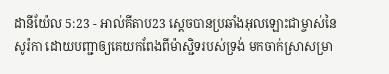ដានីយ៉ែល 5:23 - អាល់គីតាប23 ស្តេចបានប្រឆាំងអុលឡោះជាម្ចាស់នៃសូរ៉កា ដោយបញ្ជាឲ្យគេយកពែងពីម៉ាស្ជិទរបស់ទ្រង់ មកចាក់ស្រាសម្រា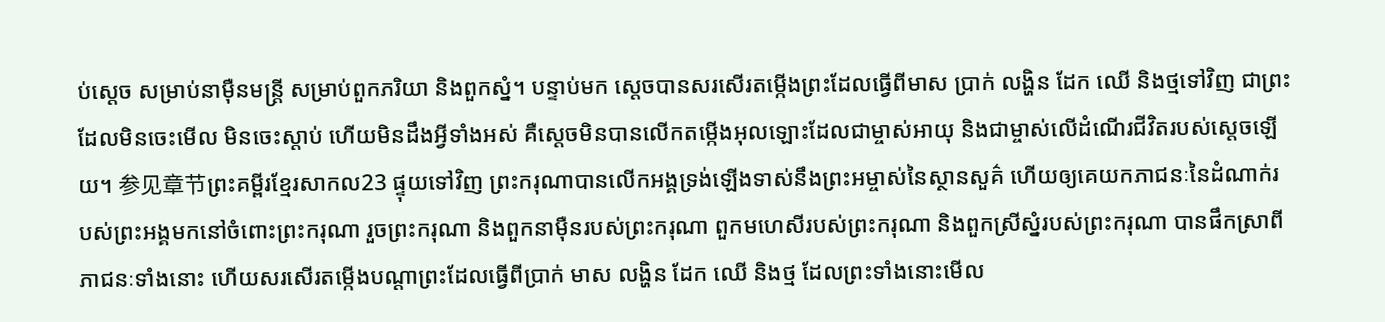ប់ស្តេច សម្រាប់នាម៉ឺនមន្ត្រី សម្រាប់ពួកភរិយា និងពួកស្នំ។ បន្ទាប់មក ស្តេចបានសរសើរតម្កើងព្រះដែលធ្វើពីមាស ប្រាក់ លង្ហិន ដែក ឈើ និងថ្មទៅវិញ ជាព្រះដែលមិនចេះមើល មិនចេះស្ដាប់ ហើយមិនដឹងអ្វីទាំងអស់ គឺស្តេចមិនបានលើកតម្កើងអុលឡោះដែលជាម្ចាស់អាយុ និងជាម្ចាស់លើដំណើរជីវិតរបស់ស្តេចឡើយ។ 参见章节ព្រះគម្ពីរខ្មែរសាកល23 ផ្ទុយទៅវិញ ព្រះករុណាបានលើកអង្គទ្រង់ឡើងទាស់នឹងព្រះអម្ចាស់នៃស្ថានសួគ៌ ហើយឲ្យគេយកភាជនៈនៃដំណាក់របស់ព្រះអង្គមកនៅចំពោះព្រះករុណា រួចព្រះករុណា និងពួកនាម៉ឺនរបស់ព្រះករុណា ពួកមហេសីរបស់ព្រះករុណា និងពួកស្រីស្នំរបស់ព្រះករុណា បានផឹកស្រាពីភាជនៈទាំងនោះ ហើយសរសើរតម្កើងបណ្ដាព្រះដែលធ្វើពីប្រាក់ មាស លង្ហិន ដែក ឈើ និងថ្ម ដែលព្រះទាំងនោះមើល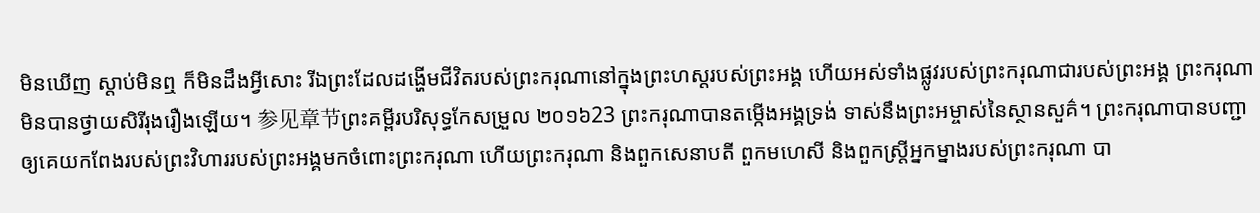មិនឃើញ ស្ដាប់មិនឮ ក៏មិនដឹងអ្វីសោះ រីឯព្រះដែលដង្ហើមជីវិតរបស់ព្រះករុណានៅក្នុងព្រះហស្តរបស់ព្រះអង្គ ហើយអស់ទាំងផ្លូវរបស់ព្រះករុណាជារបស់ព្រះអង្គ ព្រះករុណាមិនបានថ្វាយសិរីរុងរឿងឡើយ។ 参见章节ព្រះគម្ពីរបរិសុទ្ធកែសម្រួល ២០១៦23 ព្រះករុណាបានតម្កើងអង្គទ្រង់ ទាស់នឹងព្រះអម្ចាស់នៃស្ថានសួគ៌។ ព្រះករុណាបានបញ្ជាឲ្យគេយកពែងរបស់ព្រះវិហាររបស់ព្រះអង្គមកចំពោះព្រះករុណា ហើយព្រះករុណា និងពួកសេនាបតី ពួកមហេសី និងពួកស្ដ្រីអ្នកម្នាងរបស់ព្រះករុណា បា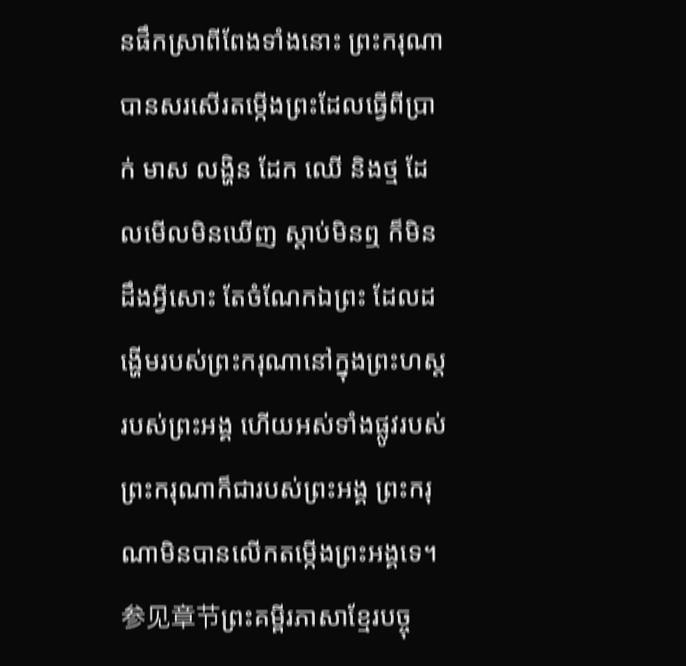នផឹកស្រាពីពែងទាំងនោះ ព្រះករុណាបានសរសើរតម្កើងព្រះដែលធ្វើពីប្រាក់ មាស លង្ហិន ដែក ឈើ និងថ្ម ដែលមើលមិនឃើញ ស្តាប់មិនឮ ក៏មិនដឹងអ្វីសោះ តែចំណែកឯព្រះ ដែលដង្ហើមរបស់ព្រះករុណានៅក្នុងព្រះហស្តរបស់ព្រះអង្គ ហើយអស់ទាំងផ្លូវរបស់ព្រះករុណាក៏ជារបស់ព្រះអង្គ ព្រះករុណាមិនបានលើកតម្កើងព្រះអង្គទេ។ 参见章节ព្រះគម្ពីរភាសាខ្មែរបច្ចុ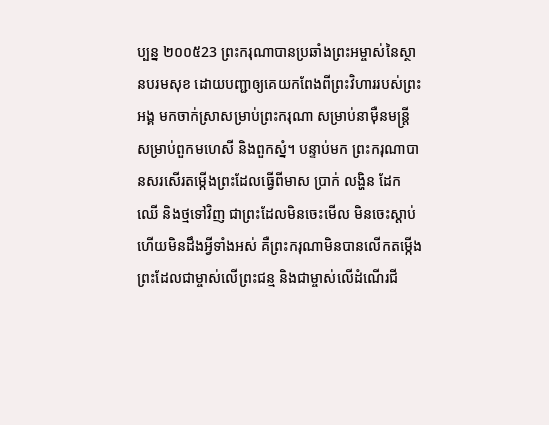ប្បន្ន ២០០៥23 ព្រះករុណាបានប្រឆាំងព្រះអម្ចាស់នៃស្ថានបរមសុខ ដោយបញ្ជាឲ្យគេយកពែងពីព្រះវិហាររបស់ព្រះអង្គ មកចាក់ស្រាសម្រាប់ព្រះករុណា សម្រាប់នាម៉ឺនមន្ត្រី សម្រាប់ពួកមហេសី និងពួកស្នំ។ បន្ទាប់មក ព្រះករុណាបានសរសើរតម្កើងព្រះដែលធ្វើពីមាស ប្រាក់ លង្ហិន ដែក ឈើ និងថ្មទៅវិញ ជាព្រះដែលមិនចេះមើល មិនចេះស្ដាប់ ហើយមិនដឹងអ្វីទាំងអស់ គឺព្រះករុណាមិនបានលើកតម្កើងព្រះដែលជាម្ចាស់លើព្រះជន្ម និងជាម្ចាស់លើដំណើរជី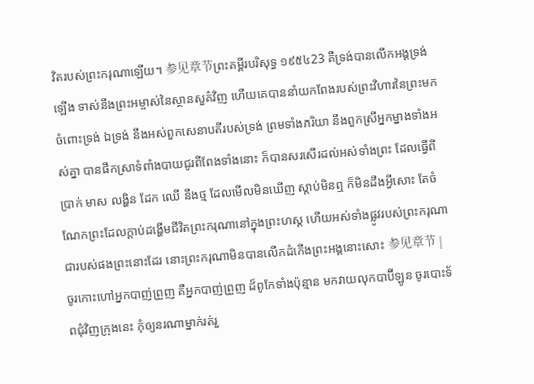វិតរបស់ព្រះករុណាឡើយ។ 参见章节ព្រះគម្ពីរបរិសុទ្ធ ១៩៥៤23 គឺទ្រង់បានលើកអង្គទ្រង់ឡើង ទាស់នឹងព្រះអម្ចាស់នៃស្ថានសួគ៌វិញ ហើយគេបាននាំយកពែងរបស់ព្រះវិហារនៃព្រះមកចំពោះទ្រង់ ឯទ្រង់ នឹងអស់ពួកសេនាបតីរបស់ទ្រង់ ព្រមទាំងភរិយា នឹងពួកស្រីអ្នកម្នាងទាំងអស់គ្នា បានផឹកស្រាទំពាំងបាយជូរពីពែងទាំងនោះ ក៏បានសរសើរដល់អស់ទាំងព្រះ ដែលធ្វើពីប្រាក់ មាស លង្ហិន ដែក ឈើ នឹងថ្ម ដែលមើលមិនឃើញ ស្តាប់មិនឮ ក៏មិនដឹងអ្វីសោះ តែចំណែកព្រះដែលក្តាប់ដង្ហើមជីវិតព្រះករុណានៅក្នុងព្រះហស្ត ហើយអស់ទាំងផ្លូវរបស់ព្រះករុណាជារបស់ផងព្រះនោះដែរ នោះព្រះករុណាមិនបានលើកដំកើងព្រះអង្គនោះសោះ 参见章节 |
ចូរកោះហៅអ្នកបាញ់ព្រួញ គឺអ្នកបាញ់ព្រួញ ដ៏ពូកែទាំងប៉ុន្មាន មកវាយលុកបាប៊ីឡូន ចូរបោះទ័ពជុំវិញក្រុងនេះ កុំឲ្យនរណាម្នាក់រត់រួ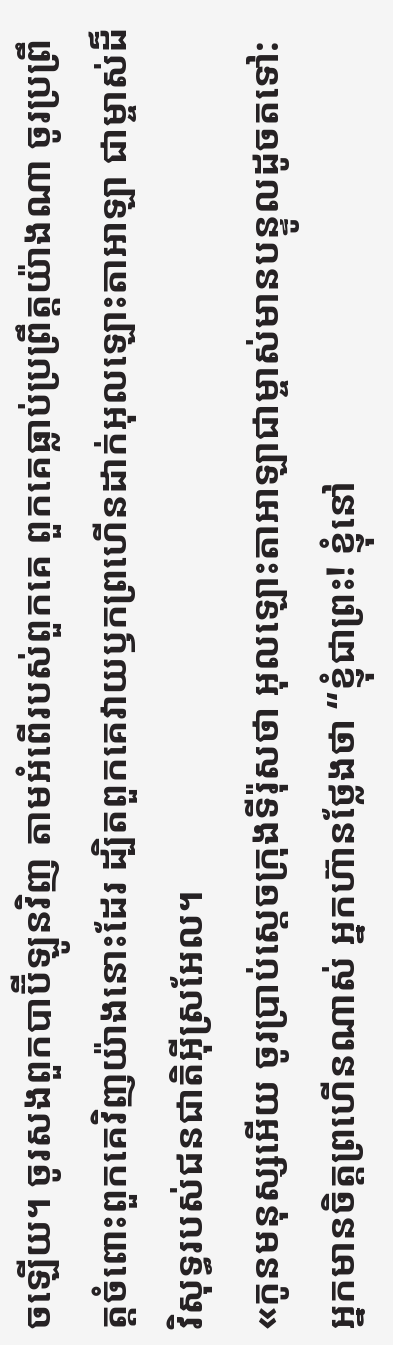ចឡើយ។ ចូរសងពួកបាប៊ីឡូនវិញ តាមអំពើរបស់ពួកគេ ពួកគេធ្លាប់ប្រព្រឹត្តយ៉ាងណា ចូរប្រព្រឹត្តចំពោះពួកគេវិញយ៉ាងនោះដែរ ដ្បិតពួកគេវាយឫកព្រហើនដាក់អុលឡោះតាអាឡា ជាម្ចាស់ដ៏វិសុទ្ធរបស់ជនជាតិអ៊ីស្រអែល។
«កូនមនុស្សអើយ ចូរប្រាប់ស្ដេចក្រុងទីរ៉ុសថា អុលឡោះតាអាឡាជាម្ចាស់មានបន្ទូលដូចតទៅ: អ្នកមានចិត្តព្រហើនណាស់ អ្នកហ៊ានថ្លែងថា “ខ្ញុំជាព្រះ! ខ្ញុំនៅ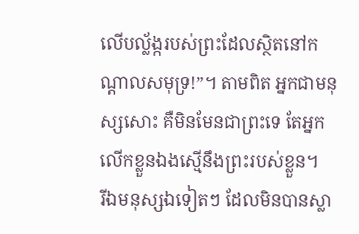លើបល្ល័ង្ករបស់ព្រះដែលស្ថិតនៅកណ្ដាលសមុទ្រ!”។ តាមពិត អ្នកជាមនុស្សសោះ គឺមិនមែនជាព្រះទេ តែអ្នកលើកខ្លួនឯងស្មើនឹងព្រះរបស់ខ្លួន។
រីឯមនុស្សឯទៀតៗ ដែលមិនបានស្លា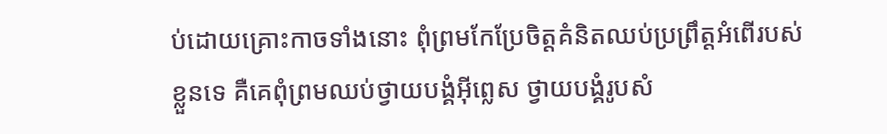ប់ដោយគ្រោះកាចទាំងនោះ ពុំព្រមកែប្រែចិត្ដគំនិតឈប់ប្រព្រឹត្ដអំពើរបស់ខ្លួនទេ គឺគេពុំព្រមឈប់ថ្វាយបង្គំអ៊ីព្លេស ថ្វាយបង្គំរូបសំ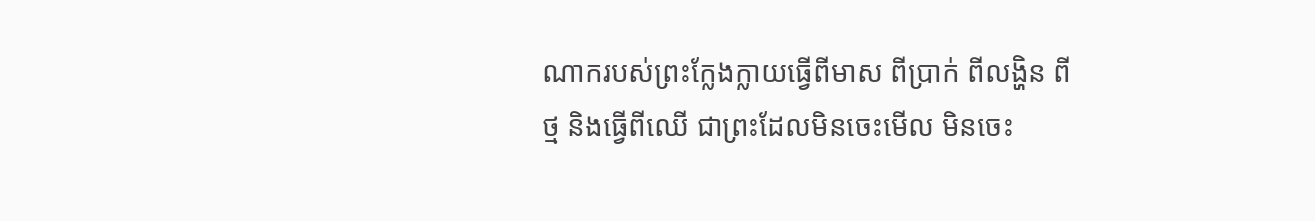ណាករបស់ព្រះក្លែងក្លាយធ្វើពីមាស ពីប្រាក់ ពីលង្ហិន ពីថ្ម និងធ្វើពីឈើ ជាព្រះដែលមិនចេះមើល មិនចេះ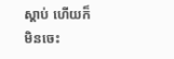ស្ដាប់ ហើយក៏មិនចេះ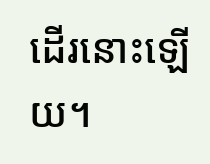ដើរនោះឡើយ។